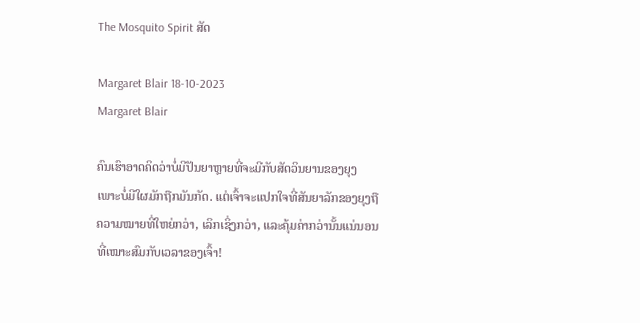The Mosquito Spirit ສັດ

Margaret Blair 18-10-2023
Margaret Blair

ຄົນເຮົາອາດຄິດວ່າບໍ່ມີປັນຍາຫຼາຍທີ່ຈະມີກັບສັດວິນຍານຂອງຍຸງ ເພາະບໍ່ມີໃຜມັກຖືກມັນກັດ. ແຕ່ເຈົ້າຈະແປກໃຈທີ່ສັນຍາລັກຂອງຍຸງຖືຄວາມໝາຍທີ່ໃຫຍ່ກວ່າ, ເລິກເຊິ່ງກວ່າ, ແລະຄຸ້ມຄ່າກວ່ານັ້ນແນ່ນອນທີ່ເໝາະສົມກັບເວລາຂອງເຈົ້າ!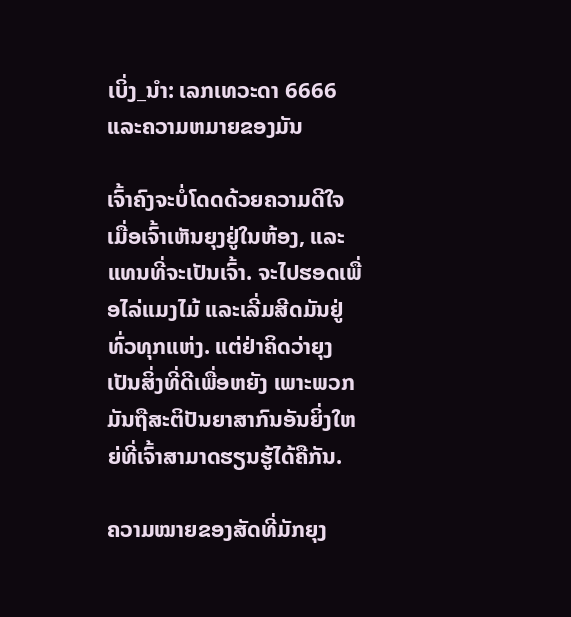ເບິ່ງ_ນຳ: ເລກເທວະດາ 6666 ແລະຄວາມຫມາຍຂອງມັນ

ເຈົ້າຄົງຈະບໍ່ໂດດດ້ວຍຄວາມດີໃຈເມື່ອເຈົ້າເຫັນຍຸງຢູ່ໃນຫ້ອງ, ແລະແທນທີ່ຈະເປັນເຈົ້າ. ຈະໄປຮອດເພື່ອໄລ່ແມງໄມ້ ແລະເລີ່ມສີດມັນຢູ່ທົ່ວທຸກແຫ່ງ. ແຕ່ຢ່າຄິດວ່າຍຸງເປັນສິ່ງທີ່ດີເພື່ອຫຍັງ ເພາະພວກມັນຖືສະຕິປັນຍາສາກົນອັນຍິ່ງໃຫຍ່ທີ່ເຈົ້າສາມາດຮຽນຮູ້ໄດ້ຄືກັນ.

ຄວາມໝາຍຂອງສັດທີ່ມັກຍຸງ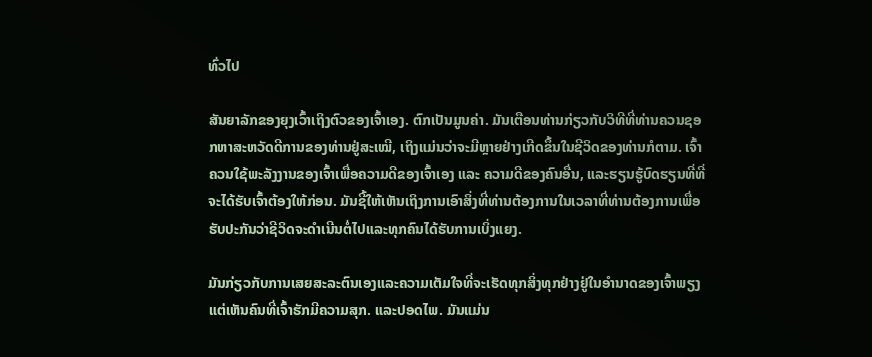ທົ່ວໄປ

ສັນຍາລັກຂອງຍຸງເວົ້າເຖິງຕົວຂອງເຈົ້າເອງ. ຕົກເປັນມູນຄ່າ. ມັນເຕືອນທ່ານກ່ຽວກັບວິທີທີ່ທ່ານຄວນຊອກຫາສະຫວັດດີການຂອງທ່ານຢູ່ສະເໝີ, ເຖິງແມ່ນວ່າຈະມີຫຼາຍຢ່າງເກີດຂຶ້ນໃນຊີວິດຂອງທ່ານກໍຕາມ. ເຈົ້າຄວນໃຊ້ພະລັງງານຂອງເຈົ້າເພື່ອຄວາມດີຂອງເຈົ້າເອງ ແລະ ຄວາມດີຂອງຄົນອື່ນ, ແລະຮຽນຮູ້ບົດຮຽນທີ່ທີ່ຈະໄດ້ຮັບເຈົ້າຕ້ອງໃຫ້ກ່ອນ. ມັນຊີ້ໃຫ້ເຫັນເຖິງການເອົາສິ່ງທີ່ທ່ານຕ້ອງການໃນເວລາທີ່ທ່ານຕ້ອງການເພື່ອຮັບປະກັນວ່າຊີວິດຈະດໍາເນີນຕໍ່ໄປແລະທຸກຄົນໄດ້ຮັບການເບິ່ງແຍງ.

ມັນກ່ຽວກັບການເສຍສະລະຕົນເອງແລະຄວາມເຕັມໃຈທີ່ຈະເຮັດທຸກສິ່ງທຸກຢ່າງຢູ່ໃນອໍານາດຂອງເຈົ້າພຽງແຕ່ເຫັນຄົນທີ່ເຈົ້າຮັກມີຄວາມສຸກ. ແລະປອດໄພ. ມັນແມ່ນ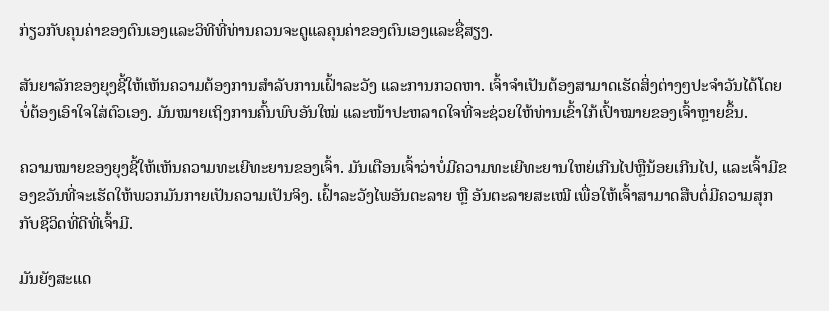ກ່ຽວກັບຄຸນຄ່າຂອງຕົນເອງແລະວິທີທີ່ທ່ານຄວນຈະດູແລຄຸນຄ່າຂອງຕົນເອງແລະຊື່ສຽງ.

ສັນຍາລັກຂອງຍຸງຊີ້ໃຫ້ເຫັນຄວາມຕ້ອງການສໍາລັບການເຝົ້າລະວັງ ແລະການກວດຫາ. ເຈົ້າຈໍາເປັນຕ້ອງສາມາດເຮັດສິ່ງຕ່າງໆປະຈໍາວັນໄດ້ໂດຍບໍ່ຕ້ອງເອົາໃຈໃສ່ຕົວເອງ. ມັນໝາຍເຖິງການຄົ້ນພົບອັນໃໝ່ ແລະໜ້າປະຫລາດໃຈທີ່ຈະຊ່ວຍໃຫ້ທ່ານເຂົ້າໃກ້ເປົ້າໝາຍຂອງເຈົ້າຫຼາຍຂຶ້ນ.

ຄວາມໝາຍຂອງຍຸງຊີ້ໃຫ້ເຫັນຄວາມທະເຍີທະຍານຂອງເຈົ້າ. ມັນເຕືອນເຈົ້າວ່າບໍ່ມີຄວາມທະເຍີທະຍານໃຫຍ່ເກີນໄປຫຼືນ້ອຍເກີນໄປ, ແລະເຈົ້າມີຂອງຂວັນທີ່ຈະເຮັດໃຫ້ພວກມັນກາຍເປັນຄວາມເປັນຈິງ. ເຝົ້າລະວັງໄພອັນຕະລາຍ ຫຼື ອັນຕະລາຍສະເໝີ ເພື່ອໃຫ້ເຈົ້າສາມາດສືບຕໍ່ມີຄວາມສຸກກັບຊີວິດທີ່ດີທີ່ເຈົ້າມີ.

ມັນຍັງສະແດ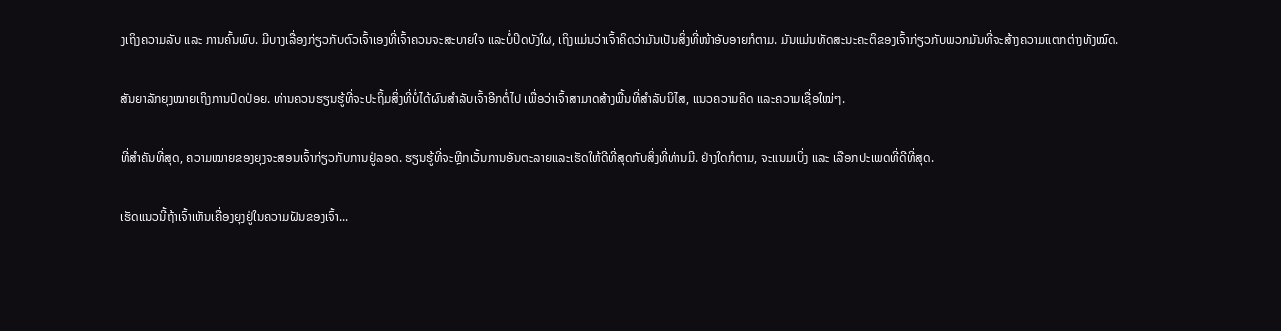ງເຖິງຄວາມລັບ ແລະ ການຄົ້ນພົບ. ມີບາງເລື່ອງກ່ຽວກັບຕົວເຈົ້າເອງທີ່ເຈົ້າຄວນຈະສະບາຍໃຈ ແລະບໍ່ປິດບັງໃຜ, ເຖິງແມ່ນວ່າເຈົ້າຄິດວ່າມັນເປັນສິ່ງທີ່ໜ້າອັບອາຍກໍຕາມ. ມັນແມ່ນທັດສະນະຄະຕິຂອງເຈົ້າກ່ຽວກັບພວກມັນທີ່ຈະສ້າງຄວາມແຕກຕ່າງທັງໝົດ.

ສັນຍາລັກຍຸງໝາຍເຖິງການປົດປ່ອຍ. ທ່ານຄວນຮຽນຮູ້ທີ່ຈະປະຖິ້ມສິ່ງທີ່ບໍ່ໄດ້ຜົນສໍາລັບເຈົ້າອີກຕໍ່ໄປ ເພື່ອວ່າເຈົ້າສາມາດສ້າງພື້ນທີ່ສໍາລັບນິໄສ, ແນວຄວາມຄິດ ແລະຄວາມເຊື່ອໃໝ່ໆ.

ທີ່ສຳຄັນທີ່ສຸດ, ຄວາມໝາຍຂອງຍຸງຈະສອນເຈົ້າກ່ຽວກັບການຢູ່ລອດ. ຮຽນຮູ້ທີ່ຈະຫຼີກເວັ້ນການອັນຕະລາຍແລະເຮັດໃຫ້ດີທີ່ສຸດກັບສິ່ງທີ່ທ່ານມີ. ຢ່າງໃດກໍຕາມ, ຈະແນມເບິ່ງ ແລະ ເລືອກປະເພດທີ່ດີທີ່ສຸດ.

ເຮັດແນວນີ້ຖ້າເຈົ້າເຫັນເຄື່ອງຍຸງຢູ່ໃນຄວາມຝັນຂອງເຈົ້າ...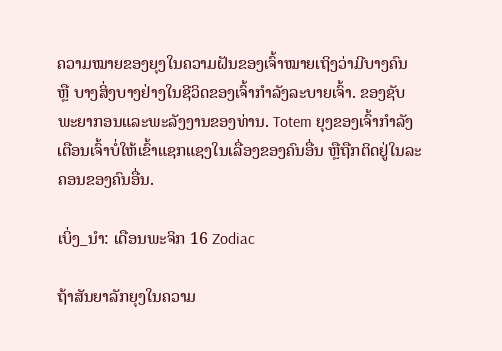ຄວາມໝາຍຂອງຍຸງໃນຄວາມຝັນຂອງເຈົ້າໝາຍເຖິງວ່າມີບາງຄົນ ຫຼື ບາງສິ່ງບາງຢ່າງໃນຊີວິດຂອງເຈົ້າກຳລັງລະບາຍເຈົ້າ. ຂອງຊັບພະຍາກອນແລະພະລັງງານຂອງທ່ານ. Totem ຍຸງຂອງເຈົ້າກໍາລັງເຕືອນເຈົ້າບໍ່ໃຫ້ເຂົ້າແຊກແຊງໃນເລື່ອງຂອງຄົນອື່ນ ຫຼືຖືກຕິດຢູ່ໃນລະຄອນຂອງຄົນອື່ນ.

ເບິ່ງ_ນຳ: ເດືອນພະຈິກ 16 Zodiac

ຖ້າສັນຍາລັກຍຸງໃນຄວາມ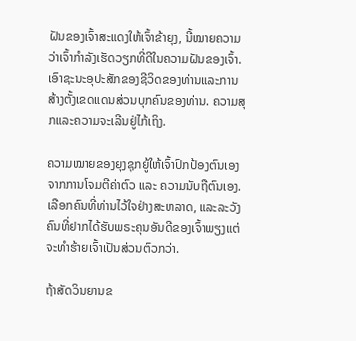ຝັນຂອງເຈົ້າສະແດງໃຫ້ເຈົ້າຂ້າຍຸງ, ນີ້ໝາຍຄວາມວ່າເຈົ້າກຳລັງເຮັດວຽກທີ່ດີໃນຄວາມຝັນຂອງເຈົ້າ. ເອົາຊະນະອຸປະສັກຂອງຊີວິດຂອງທ່ານແລະການສ້າງຕັ້ງເຂດແດນສ່ວນບຸກຄົນຂອງທ່ານ. ຄວາມສຸກແລະຄວາມຈະເລີນຢູ່ໄກ້ເຖິງ.

ຄວາມໝາຍຂອງຍຸງຊຸກຍູ້ໃຫ້ເຈົ້າປົກປ້ອງຕົນເອງຈາກການໂຈມຕີຄ່າຕົວ ແລະ ຄວາມນັບຖືຕົນເອງ. ເລືອກຄົນທີ່ທ່ານໄວ້ໃຈຢ່າງສະຫລາດ, ແລະລະວັງຄົນທີ່ຢາກໄດ້ຮັບພຣະຄຸນອັນດີຂອງເຈົ້າພຽງແຕ່ຈະທໍາຮ້າຍເຈົ້າເປັນສ່ວນຕົວກວ່າ.

ຖ້າສັດວິນຍານຂ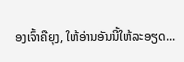ອງເຈົ້າຄືຍຸງ, ໃຫ້ອ່ານອັນນີ້ໃຫ້ລະອຽດ...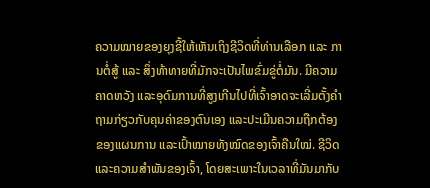ຄວາມໝາຍຂອງຍຸງຊີ້ໃຫ້ເຫັນເຖິງຊີວິດທີ່ທ່ານເລືອກ ແລະ ການຕໍ່ສູ້ ແລະ ສິ່ງທ້າທາຍທີ່ມັກຈະເປັນໄພຂົ່ມຂູ່ຕໍ່ມັນ. ມີຄວາມຄາດຫວັງ ແລະອຸດົມການທີ່ສູງເກີນໄປທີ່ເຈົ້າອາດຈະເລີ່ມຕັ້ງຄໍາຖາມກ່ຽວກັບຄຸນຄ່າຂອງຕົນເອງ ແລະປະເມີນຄວາມຖືກຕ້ອງຂອງແຜນການ ແລະເປົ້າໝາຍທັງໝົດຂອງເຈົ້າຄືນໃໝ່. ຊີວິດແລະຄວາມສໍາພັນຂອງເຈົ້າ, ໂດຍສະເພາະໃນເວລາທີ່ມັນມາກັບ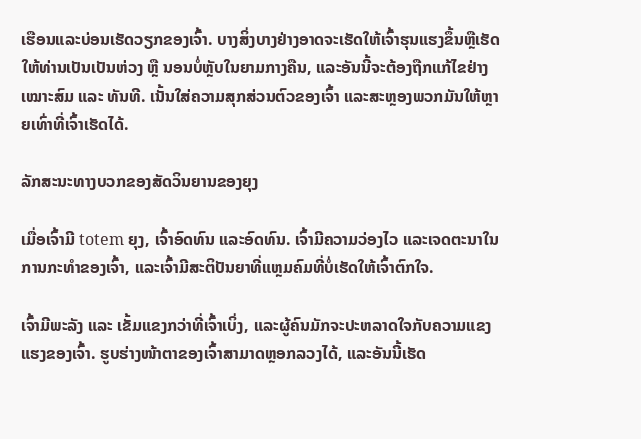ເຮືອນແລະບ່ອນເຮັດວຽກຂອງເຈົ້າ. ບາງສິ່ງບາງຢ່າງອາດຈະເຮັດໃຫ້ເຈົ້າຮຸນແຮງຂຶ້ນຫຼືເຮັດໃຫ້ທ່ານເປັນເປັນຫ່ວງ ຫຼື ນອນບໍ່ຫຼັບໃນຍາມກາງຄືນ, ແລະອັນນີ້ຈະຕ້ອງຖືກແກ້ໄຂຢ່າງເໝາະສົມ ແລະ ທັນທີ. ເນັ້ນໃສ່ຄວາມສຸກສ່ວນຕົວຂອງເຈົ້າ ແລະສະຫຼອງພວກມັນໃຫ້ຫຼາຍເທົ່າທີ່ເຈົ້າເຮັດໄດ້.

ລັກສະນະທາງບວກຂອງສັດວິນຍານຂອງຍຸງ

ເມື່ອເຈົ້າມີ totem ຍຸງ, ເຈົ້າອົດທົນ ແລະອົດທົນ. ເຈົ້າມີຄວາມວ່ອງໄວ ແລະເຈດຕະນາໃນການກະທຳຂອງເຈົ້າ, ແລະເຈົ້າມີສະຕິປັນຍາທີ່ແຫຼມຄົມທີ່ບໍ່ເຮັດໃຫ້ເຈົ້າຕົກໃຈ.

ເຈົ້າມີພະລັງ ແລະ ເຂັ້ມແຂງກວ່າທີ່ເຈົ້າເບິ່ງ, ແລະຜູ້ຄົນມັກຈະປະຫລາດໃຈກັບຄວາມແຂງແຮງຂອງເຈົ້າ. ຮູບຮ່າງໜ້າຕາຂອງເຈົ້າສາມາດຫຼອກລວງໄດ້, ແລະອັນນີ້ເຮັດ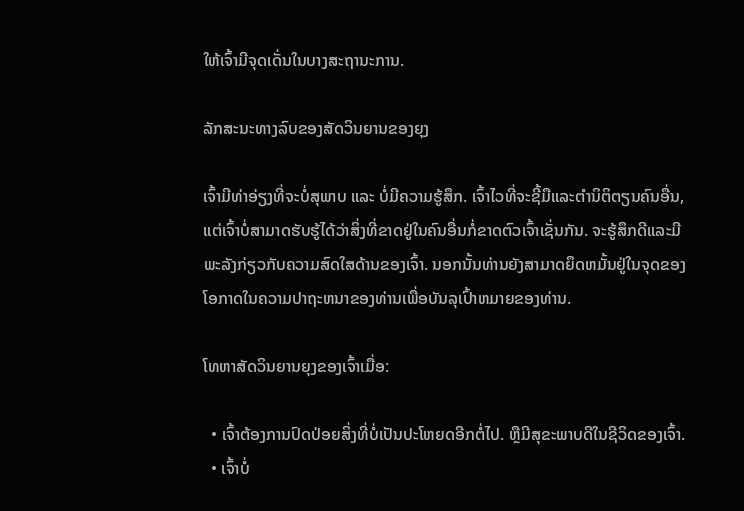ໃຫ້ເຈົ້າມີຈຸດເດັ່ນໃນບາງສະຖານະການ.

ລັກສະນະທາງລົບຂອງສັດວິນຍານຂອງຍຸງ

ເຈົ້າມີທ່າອ່ຽງທີ່ຈະບໍ່ສຸພາບ ແລະ ບໍ່ມີຄວາມຮູ້ສຶກ. ເຈົ້າໄວທີ່ຈະຊີ້ມືແລະຕໍານິຕິຕຽນຄົນອື່ນ, ແຕ່ເຈົ້າບໍ່ສາມາດຮັບຮູ້ໄດ້ວ່າສິ່ງທີ່ຂາດຢູ່ໃນຄົນອື່ນກໍ່ຂາດຕົວເຈົ້າເຊັ່ນກັນ. ຈະຮູ້ສຶກດີແລະມີພະລັງກ່ຽວກັບຄວາມສົດໃສດ້ານຂອງເຈົ້າ. ນອກນັ້ນທ່ານຍັງສາມາດຍຶດຫມັ້ນຢູ່ໃນຈຸດຂອງໂອກາດໃນຄວາມປາຖະຫນາຂອງທ່ານເພື່ອບັນລຸເປົ້າຫມາຍຂອງທ່ານ.

ໂທຫາສັດວິນຍານຍຸງຂອງເຈົ້າເມື່ອ:

  • ເຈົ້າຕ້ອງການປົດປ່ອຍສິ່ງທີ່ບໍ່ເປັນປະໂຫຍດອີກຕໍ່ໄປ. ຫຼືມີສຸຂະພາບດີໃນຊີວິດຂອງເຈົ້າ.
  • ເຈົ້າບໍ່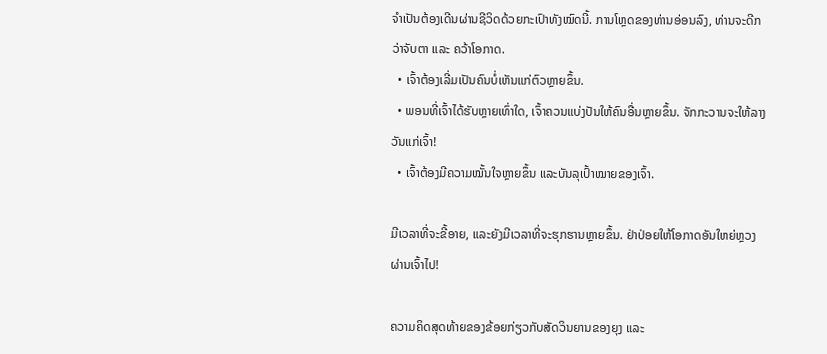ຈຳເປັນຕ້ອງເດີນຜ່ານຊີວິດດ້ວຍກະເປົາທັງໝົດນີ້. ການໂຫຼດຂອງທ່ານອ່ອນລົງ, ທ່ານຈະດີກວ່າຈັບຕາ ແລະ ຄວ້າໂອກາດ.
  • ເຈົ້າຕ້ອງເລີ່ມເປັນຄົນບໍ່ເຫັນແກ່ຕົວຫຼາຍຂຶ້ນ.
  • ພອນທີ່ເຈົ້າໄດ້ຮັບຫຼາຍເທົ່າໃດ, ເຈົ້າຄວນແບ່ງປັນໃຫ້ຄົນອື່ນຫຼາຍຂຶ້ນ. ຈັກກະວານຈະໃຫ້ລາງວັນແກ່ເຈົ້າ!
  • ເຈົ້າຕ້ອງມີຄວາມໝັ້ນໃຈຫຼາຍຂຶ້ນ ແລະບັນລຸເປົ້າໝາຍຂອງເຈົ້າ.

ມີເວລາທີ່ຈະຂີ້ອາຍ, ແລະຍັງມີເວລາທີ່ຈະຮຸກຮານຫຼາຍຂຶ້ນ. ຢ່າປ່ອຍໃຫ້ໂອກາດອັນໃຫຍ່ຫຼວງຜ່ານເຈົ້າໄປ!

ຄວາມຄິດສຸດທ້າຍຂອງຂ້ອຍກ່ຽວກັບສັດວິນຍານຂອງຍຸງ ແລະ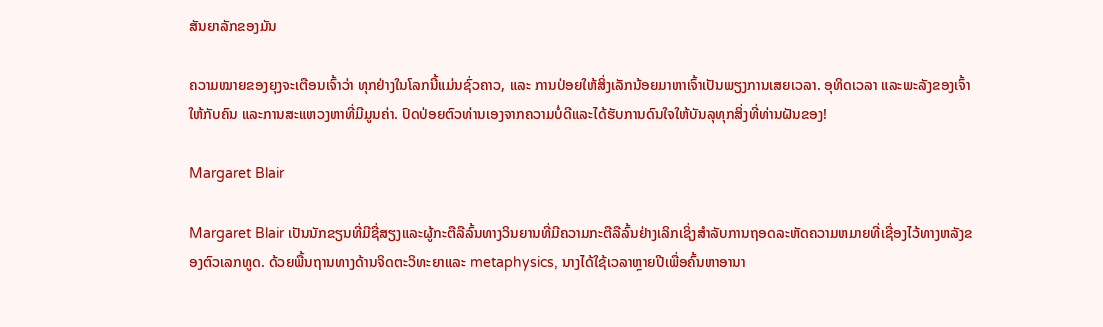ສັນຍາລັກຂອງມັນ

ຄວາມໝາຍຂອງຍຸງຈະເຕືອນເຈົ້າວ່າ ທຸກຢ່າງໃນໂລກນີ້ແມ່ນຊົ່ວຄາວ, ແລະ ການປ່ອຍໃຫ້ສິ່ງເລັກນ້ອຍມາຫາເຈົ້າເປັນພຽງການເສຍເວລາ. ອຸທິດເວລາ ແລະພະລັງຂອງເຈົ້າໃຫ້ກັບຄົນ ແລະການສະແຫວງຫາທີ່ມີມູນຄ່າ. ປົດປ່ອຍຕົວທ່ານເອງຈາກຄວາມບໍ່ດີແລະໄດ້ຮັບການດົນໃຈໃຫ້ບັນລຸທຸກສິ່ງທີ່ທ່ານຝັນຂອງ!

Margaret Blair

Margaret Blair ເປັນນັກຂຽນທີ່ມີຊື່ສຽງແລະຜູ້ກະຕືລືລົ້ນທາງວິນຍານທີ່ມີຄວາມກະຕືລືລົ້ນຢ່າງເລິກເຊິ່ງສໍາລັບການຖອດລະຫັດຄວາມຫມາຍທີ່ເຊື່ອງໄວ້ທາງຫລັງຂອງຕົວເລກທູດ. ດ້ວຍພື້ນຖານທາງດ້ານຈິດຕະວິທະຍາແລະ metaphysics, ນາງໄດ້ໃຊ້ເວລາຫຼາຍປີເພື່ອຄົ້ນຫາອານາ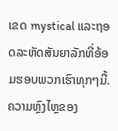ເຂດ mystical ແລະຖອດລະຫັດສັນຍາລັກທີ່ອ້ອມຮອບພວກເຮົາທຸກໆມື້. ຄວາມຫຼົງໄຫຼຂອງ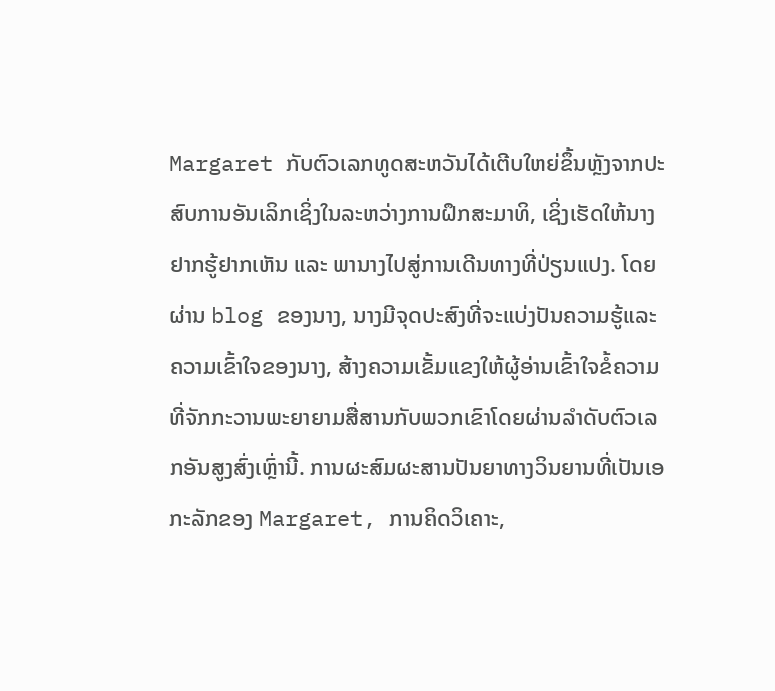Margaret ກັບຕົວເລກທູດສະຫວັນໄດ້ເຕີບໃຫຍ່ຂຶ້ນຫຼັງຈາກປະສົບການອັນເລິກເຊິ່ງໃນລະຫວ່າງການຝຶກສະມາທິ, ເຊິ່ງເຮັດໃຫ້ນາງຢາກຮູ້ຢາກເຫັນ ແລະ ພານາງໄປສູ່ການເດີນທາງທີ່ປ່ຽນແປງ. ໂດຍຜ່ານ blog ຂອງນາງ, ນາງມີຈຸດປະສົງທີ່ຈະແບ່ງປັນຄວາມຮູ້ແລະຄວາມເຂົ້າໃຈຂອງນາງ, ສ້າງຄວາມເຂັ້ມແຂງໃຫ້ຜູ້ອ່ານເຂົ້າໃຈຂໍ້ຄວາມທີ່ຈັກກະວານພະຍາຍາມສື່ສານກັບພວກເຂົາໂດຍຜ່ານລໍາດັບຕົວເລກອັນສູງສົ່ງເຫຼົ່ານີ້. ການຜະສົມຜະສານປັນຍາທາງວິນຍານທີ່ເປັນເອກະລັກຂອງ Margaret, ການຄິດວິເຄາະ,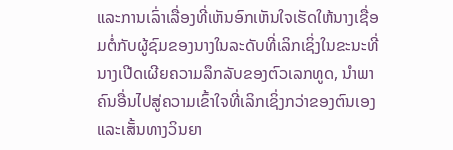ແລະການເລົ່າເລື່ອງທີ່ເຫັນອົກເຫັນໃຈເຮັດໃຫ້ນາງເຊື່ອມຕໍ່ກັບຜູ້ຊົມຂອງນາງໃນລະດັບທີ່ເລິກເຊິ່ງໃນຂະນະທີ່ນາງເປີດເຜີຍຄວາມລຶກລັບຂອງຕົວເລກທູດ, ນໍາພາຄົນອື່ນໄປສູ່ຄວາມເຂົ້າໃຈທີ່ເລິກເຊິ່ງກວ່າຂອງຕົນເອງແລະເສັ້ນທາງວິນຍາ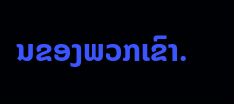ນຂອງພວກເຂົາ.